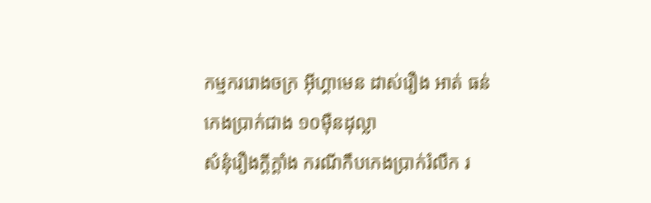កម្មកររោងចក្រ អ៊ីហ្គាមេន ដាស់រឿង អាត់ ធន់ កេងប្រាក់ជាង ១០ម៉ឺនដុល្លា
សំនុំរឿងក្ដីក្ដាំង ករណីកឹបកេងប្រាក់រំលឹក រ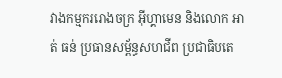វាងកម្មកររោងចក្រ អ៊ីហ្គាមេន និងលោក អាត់ ធន់ ប្រធានសម្ព័ន្ធសហជីព ប្រជាធិបតេ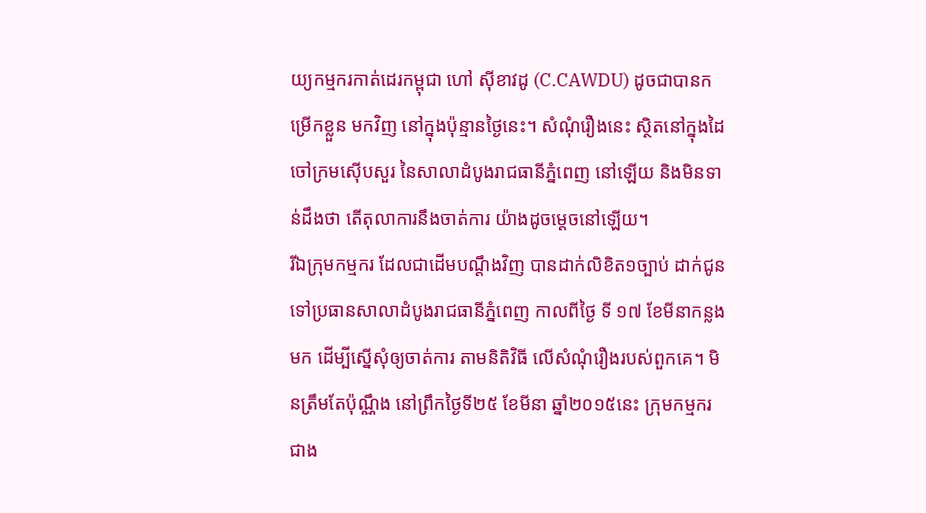យ្យកម្មករកាត់ដេរកម្ពុជា ហៅ ស៊ីខាវដូ (C.CAWDU) ដូចជាបានកម្រើកខ្លួន មកវិញ នៅក្នុងប៉ុន្មានថ្ងៃនេះ។ សំណុំរឿងនេះ ស្ថិតនៅក្នុងដៃចៅក្រមស៊ើបសួរ នៃសាលាដំបូងរាជធានីភ្នំពេញ នៅឡើយ និងមិនទាន់ដឹងថា តើតុលាការនឹងចាត់ការ យ៉ាងដូចម្ដេចនៅឡើយ។
រីឯក្រុមកម្មករ ដែលជាដើមបណ្ដឹងវិញ បានដាក់លិខិត១ច្បាប់ ដាក់ជូន ទៅប្រធានសាលាដំបូងរាជធានីភ្នំពេញ កាលពីថ្ងៃ ទី ១៧ ខែមីនាកន្លងមក ដើម្បីស្នើសុំឲ្យចាត់ការ តាមនិតិវិធី លើសំណុំរឿងរបស់ពួកគេ។ មិនត្រឹមតែប៉ុណ្ណឹង នៅព្រឹកថ្ងៃទី២៥ ខែមីនា ឆ្នាំ២០១៥នេះ ក្រុមកម្មករជាង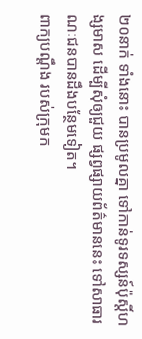២០នាក់ ទាំងនោះ បានប្រមូលគ្នា ទៅកាន់ទូរទស្សន៍ប៉ុស្តិ៍ហង្សមាស ដើម្បីសុំឲ្យជួយ ផ្សព្វផ្សាយព័ត៌មាននេះ ទៅសាធារណៈជនបានដឹងបន្ថែមទៀត។
ពាក្យបណ្ដឹង របស់ក្រុមក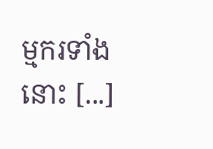ម្មករទាំងនោះ [...]